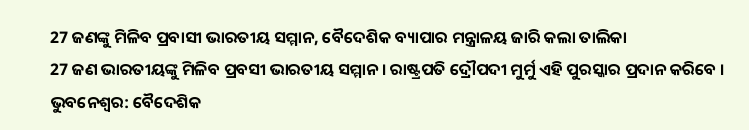27 ଜଣଙ୍କୁ ମିଳିବ ପ୍ରବାସୀ ଭାରତୀୟ ସମ୍ମାନ, ବୈଦେଶିକ ବ୍ୟାପାର ମନ୍ତ୍ରାଳୟ ଜାରି କଲା ତାଲିକା
27 ଜଣ ଭାରତୀୟଙ୍କୁ ମିଳିବ ପ୍ରବସୀ ଭାରତୀୟ ସମ୍ମାନ । ରାଷ୍ଟ୍ରପତି ଦ୍ରୌପଦୀ ମୁର୍ମୁ ଏହି ପୁରସ୍କାର ପ୍ରଦାନ କରିବେ ।
ଭୁବନେଶ୍ବର: ବୈଦେଶିକ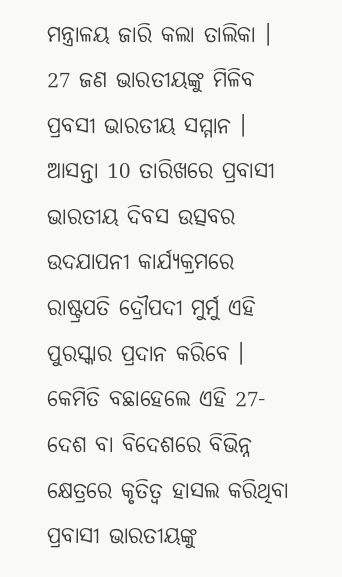ମନ୍ତ୍ରାଳୟ ଜାରି କଲା ତାଲିକା । 27 ଜଣ ଭାରତୀୟଙ୍କୁ ମିଳିବ ପ୍ରବସୀ ଭାରତୀୟ ସମ୍ମାନ । ଆସନ୍ତା 10 ତାରିଖରେ ପ୍ରବାସୀ ଭାରତୀୟ ଦିବସ ଉତ୍ସବର ଉଦଯାପନୀ କାର୍ଯ୍ୟକ୍ରମରେ ରାଷ୍ଟ୍ରପତି ଦ୍ରୌପଦୀ ମୁର୍ମୁ ଏହି ପୁରସ୍କାର ପ୍ରଦାନ କରିବେ ।
କେମିତି ବଛାହେଲେ ଏହି 27- ଦେଶ ବା ବିଦେଶରେ ବିଭିନ୍ନ କ୍ଷେତ୍ରରେ କୃତିତ୍ବ ହାସଲ କରିଥିବା ପ୍ରବାସୀ ଭାରତୀୟଙ୍କୁ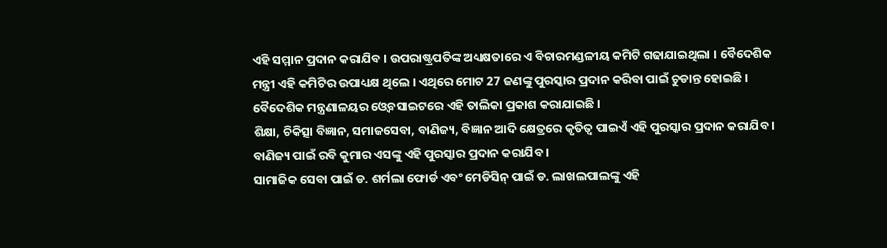ଏହି ସମ୍ମାନ ପ୍ରଦାନ କରାଯିବ । ଉପରାଷ୍ଟ୍ରପତିଙ୍କ ଅଧ୍ୟକ୍ଷତାରେ ଏ ବିଚାରମଣ୍ଡଳୀୟ କମିଟି ଗଢାଯାଇଥିଲା । ବୈଦେଶିକ ମନ୍ତ୍ରୀ ଏହି କମିଟିର ଉପାଧ୍ୟକ୍ଷ ଥିଲେ । ଏଥିରେ ମୋଟ 27 ଜଣଙ୍କୁ ପୁରସ୍କାର ପ୍ରଦାନ କରିବା ପାଇଁ ଚୁଡାନ୍ତ ହୋଇଛି । ବୈଦେଶିକ ମନ୍ତ୍ରଣାଳୟର ଓ୍ବେବସାଇଟରେ ଏହି ତାଲିକା ପ୍ରକାଶ କରାଯାଇଛି ।
ଶିକ୍ଷା, ଚିକିତ୍ସା ବିଜ୍ଞାନ, ସମାଜସେବା, ବାଣିଜ୍ୟ, ବିଜ୍ଞାନ ଆଦି କ୍ଷେତ୍ରରେ କୃତିତ୍ବ ପାଇଏଁ ଏହି ପୁରସ୍କାର ପ୍ରଦାନ କରାଯିବ । ବାଣିଜ୍ୟ ପାଇଁ ରବି କୁମାର ଏସଙ୍କୁ ଏହି ପୁରସ୍କାର ପ୍ରଦାନ କରାଯିବ ।
ସାମାଜିକ ସେବା ପାଇଁ ଡ. ଶର୍ମଲା ଫୋର୍ଡ ଏବଂ ମେଡିସିନ୍ ପାଇଁ ଡ. ଲାଖଲପାଲଙ୍କୁ ଏହି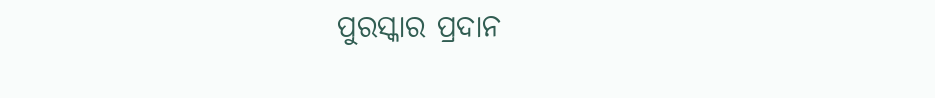ପୁରସ୍କାର ପ୍ରଦାନ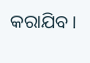କରାଯିବ ।